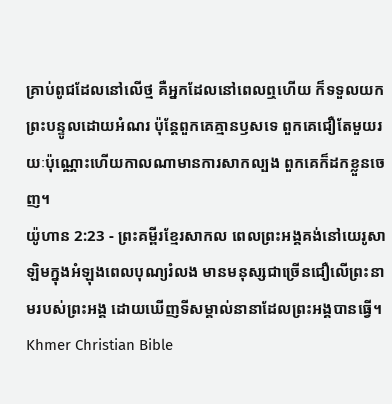គ្រាប់ពូជដែលនៅលើថ្ម គឺអ្នកដែលនៅពេលឮហើយ ក៏ទទួលយកព្រះបន្ទូលដោយអំណរ ប៉ុន្តែពួកគេគ្មានឫសទេ ពួកគេជឿតែមួយរយៈប៉ុណ្ណោះហើយកាលណាមានការសាកល្បង ពួកគេក៏ដកខ្លួនចេញ។
យ៉ូហាន 2:23 - ព្រះគម្ពីរខ្មែរសាកល ពេលព្រះអង្គគង់នៅយេរូសាឡិមក្នុងអំឡុងពេលបុណ្យរំលង មានមនុស្សជាច្រើនជឿលើព្រះនាមរបស់ព្រះអង្គ ដោយឃើញទីសម្គាល់នានាដែលព្រះអង្គបានធ្វើ។ Khmer Christian Bible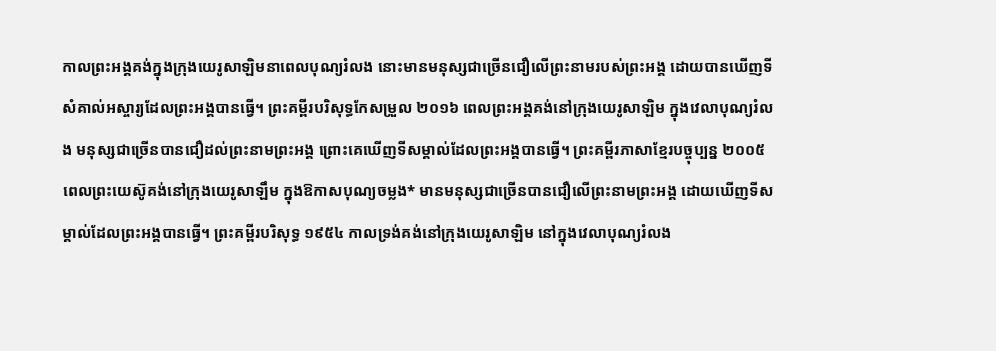កាលព្រះអង្គគង់ក្នុងក្រុងយេរូសាឡិមនាពេលបុណ្យរំលង នោះមានមនុស្សជាច្រើនជឿលើព្រះនាមរបស់ព្រះអង្គ ដោយបានឃើញទីសំគាល់អស្ចារ្យដែលព្រះអង្គបានធ្វើ។ ព្រះគម្ពីរបរិសុទ្ធកែសម្រួល ២០១៦ ពេលព្រះអង្គគង់នៅក្រុងយេរូសាឡិម ក្នុងវេលាបុណ្យរំលង មនុស្សជាច្រើនបានជឿដល់ព្រះនាមព្រះអង្គ ព្រោះគេឃើញទីសម្គាល់ដែលព្រះអង្គបានធ្វើ។ ព្រះគម្ពីរភាសាខ្មែរបច្ចុប្បន្ន ២០០៥ ពេលព្រះយេស៊ូគង់នៅក្រុងយេរូសាឡឹម ក្នុងឱកាសបុណ្យចម្លង* មានមនុស្សជាច្រើនបានជឿលើព្រះនាមព្រះអង្គ ដោយឃើញទីសម្គាល់ដែលព្រះអង្គបានធ្វើ។ ព្រះគម្ពីរបរិសុទ្ធ ១៩៥៤ កាលទ្រង់គង់នៅក្រុងយេរូសាឡិម នៅក្នុងវេលាបុណ្យរំលង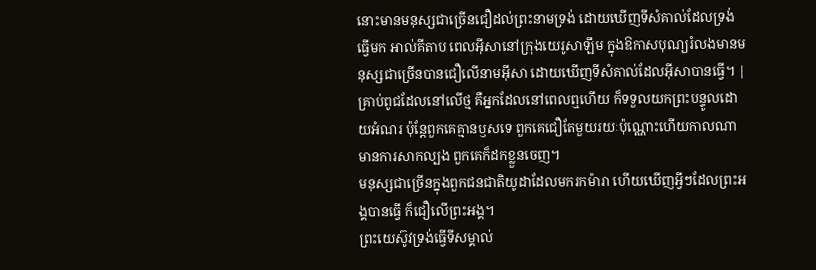នោះមានមនុស្សជាច្រើនជឿដល់ព្រះនាមទ្រង់ ដោយឃើញទីសំគាល់ដែលទ្រង់ធ្វើមក អាល់គីតាប ពេលអ៊ីសានៅក្រុងយេរូសាឡឹម ក្នុងឱកាសបុណ្យរំលងមានមនុស្សជាច្រើនបានជឿលើនាមអ៊ីសា ដោយឃើញទីសំគាល់ដែលអ៊ីសាបានធ្វើ។ |
គ្រាប់ពូជដែលនៅលើថ្ម គឺអ្នកដែលនៅពេលឮហើយ ក៏ទទួលយកព្រះបន្ទូលដោយអំណរ ប៉ុន្តែពួកគេគ្មានឫសទេ ពួកគេជឿតែមួយរយៈប៉ុណ្ណោះហើយកាលណាមានការសាកល្បង ពួកគេក៏ដកខ្លួនចេញ។
មនុស្សជាច្រើនក្នុងពួកជនជាតិយូដាដែលមករកម៉ារា ហើយឃើញអ្វីៗដែលព្រះអង្គបានធ្វើ ក៏ជឿលើព្រះអង្គ។
ព្រះយេស៊ូវទ្រង់ធ្វើទីសម្គាល់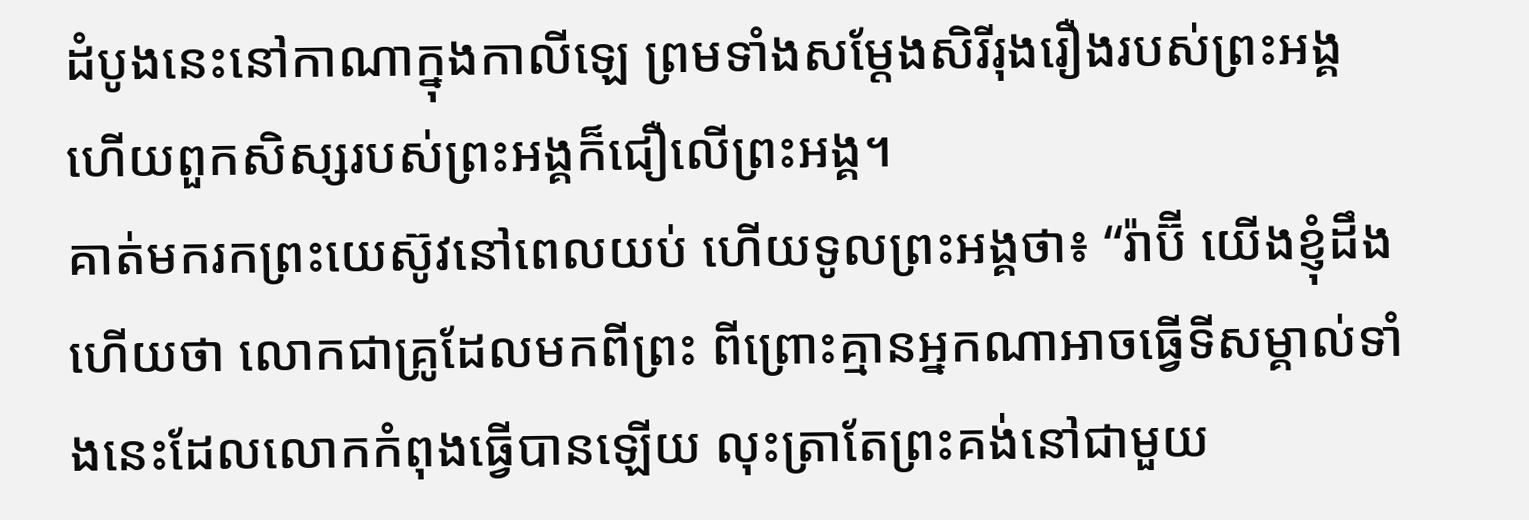ដំបូងនេះនៅកាណាក្នុងកាលីឡេ ព្រមទាំងសម្ដែងសិរីរុងរឿងរបស់ព្រះអង្គ ហើយពួកសិស្សរបស់ព្រះអង្គក៏ជឿលើព្រះអង្គ។
គាត់មករកព្រះយេស៊ូវនៅពេលយប់ ហើយទូលព្រះអង្គថា៖ “រ៉ាប៊ី យើងខ្ញុំដឹងហើយថា លោកជាគ្រូដែលមកពីព្រះ ពីព្រោះគ្មានអ្នកណាអាចធ្វើទីសម្គាល់ទាំងនេះដែលលោកកំពុងធ្វើបានឡើយ លុះត្រាតែព្រះគង់នៅជាមួយ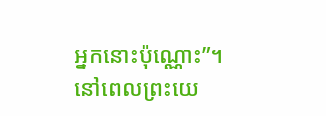អ្នកនោះប៉ុណ្ណោះ”។
នៅពេលព្រះយេ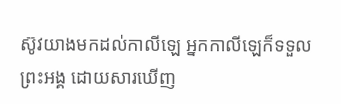ស៊ូវយាងមកដល់កាលីឡេ អ្នកកាលីឡេក៏ទទួលព្រះអង្គ ដោយសារឃើញ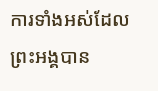ការទាំងអស់ដែលព្រះអង្គបាន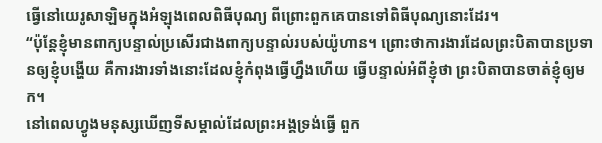ធ្វើនៅយេរូសាឡិមក្នុងអំឡុងពេលពិធីបុណ្យ ពីព្រោះពួកគេបានទៅពិធីបុណ្យនោះដែរ។
“ប៉ុន្តែខ្ញុំមានពាក្យបន្ទាល់ប្រសើរជាងពាក្យបន្ទាល់របស់យ៉ូហាន។ ព្រោះថាការងារដែលព្រះបិតាបានប្រទានឲ្យខ្ញុំបង្ហើយ គឺការងារទាំងនោះដែលខ្ញុំកំពុងធ្វើហ្នឹងហើយ ធ្វើបន្ទាល់អំពីខ្ញុំថា ព្រះបិតាបានចាត់ខ្ញុំឲ្យមក។
នៅពេលហ្វូងមនុស្សឃើញទីសម្គាល់ដែលព្រះអង្គទ្រង់ធ្វើ ពួក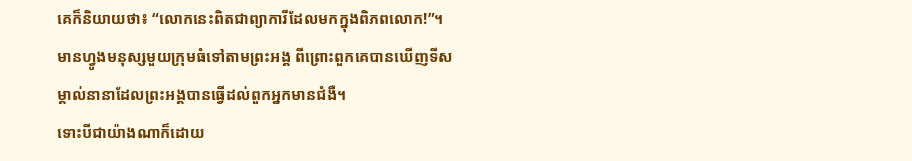គេក៏និយាយថា៖ “លោកនេះពិតជាព្យាការីដែលមកក្នុងពិភពលោក!”។
មានហ្វូងមនុស្សមួយក្រុមធំទៅតាមព្រះអង្គ ពីព្រោះពួកគេបានឃើញទីសម្គាល់នានាដែលព្រះអង្គបានធ្វើដល់ពួកអ្នកមានជំងឺ។
ទោះបីជាយ៉ាងណាក៏ដោយ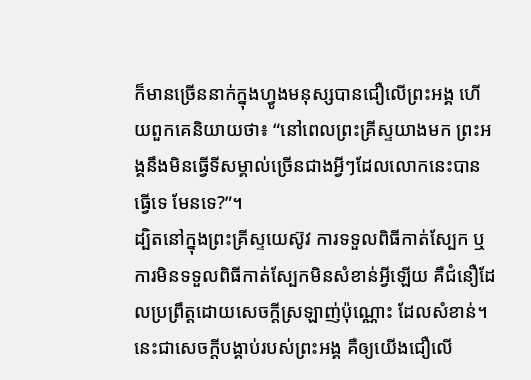ក៏មានច្រើននាក់ក្នុងហ្វូងមនុស្សបានជឿលើព្រះអង្គ ហើយពួកគេនិយាយថា៖ “នៅពេលព្រះគ្រីស្ទយាងមក ព្រះអង្គនឹងមិនធ្វើទីសម្គាល់ច្រើនជាងអ្វីៗដែលលោកនេះបានធ្វើទេ មែនទេ?”។
ដ្បិតនៅក្នុងព្រះគ្រីស្ទយេស៊ូវ ការទទួលពិធីកាត់ស្បែក ឬការមិនទទួលពិធីកាត់ស្បែកមិនសំខាន់អ្វីឡើយ គឺជំនឿដែលប្រព្រឹត្តដោយសេចក្ដីស្រឡាញ់ប៉ុណ្ណោះ ដែលសំខាន់។
នេះជាសេចក្ដីបង្គាប់របស់ព្រះអង្គ គឺឲ្យយើងជឿលើ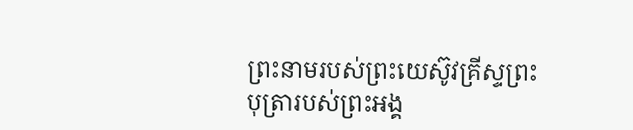ព្រះនាមរបស់ព្រះយេស៊ូវគ្រីស្ទព្រះបុត្រារបស់ព្រះអង្គ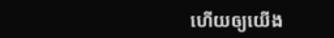ហើយឲ្យយើង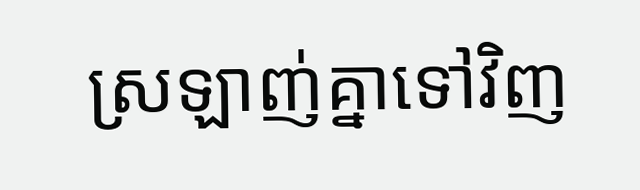ស្រឡាញ់គ្នាទៅវិញ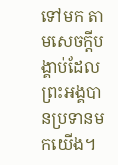ទៅមក តាមសេចក្ដីបង្គាប់ដែលព្រះអង្គបានប្រទានមកយើង។